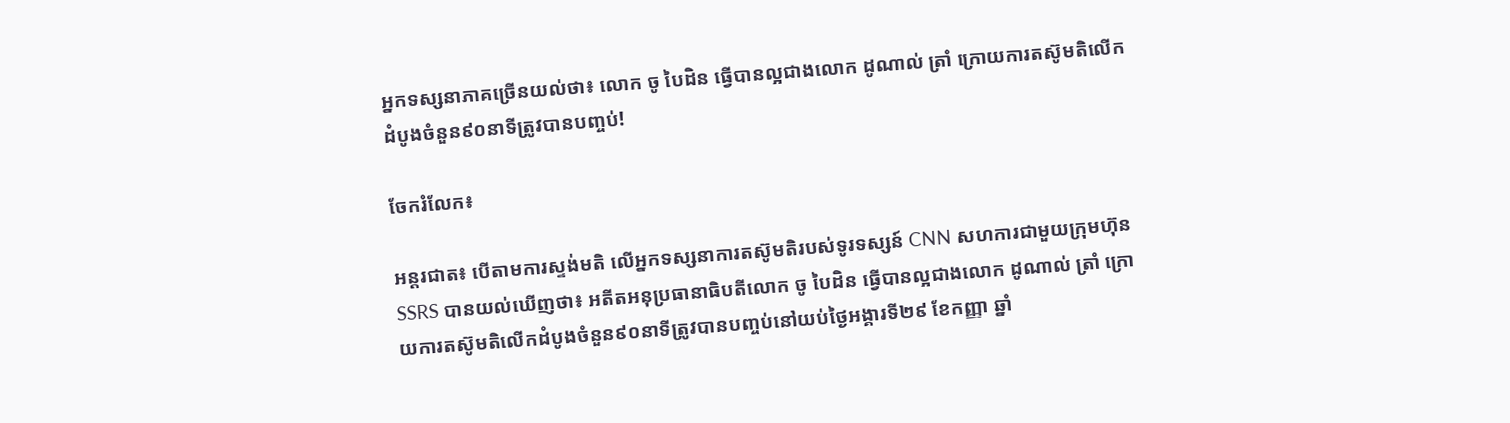អ្នកទស្សនាភាគច្រើនយល់ថា៖ លោក ចូ បៃដិន ធ្វើបានល្អជាងលោក ដូណាល់ ត្រាំ ក្រោយការតស៊ូមតិលើកដំបូងចំនួន៩០នាទីត្រូវបានបញ្ចប់!

ចែករំលែក៖

អន្តរជាត៖ បើតាមការស្ទង់មតិ លើអ្នកទស្សនាការតស៊ូមតិរបស់ទូរទស្សន៍ CNN សហការជាមួយក្រុមហ៊ុន SSRS បានយល់ឃើញថា៖ អតីតអនុប្រធានាធិបតីលោក ចូ បៃដិន ធ្វើបានល្អជាងលោក ដូណាល់ ត្រាំ ក្រោយការតស៊ូមតិលើកដំបូងចំនួន៩០នាទីត្រូវបានបញ្ចប់នៅយប់ថ្ងៃអង្គារទី២៩ ខែកញ្ញា ឆ្នាំ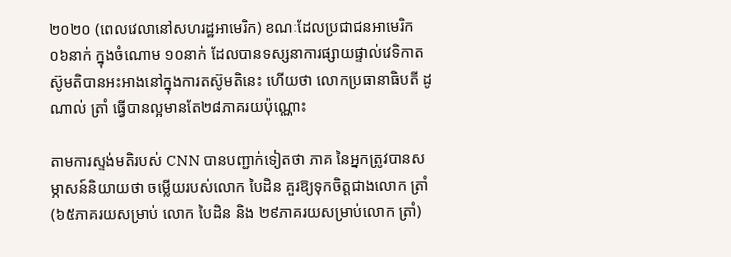២០២០ (ពេលវេលានៅសហរដ្ឋអាមេរិក) ខណៈដែលប្រជាជនអាមេរិក ០៦នាក់ ក្នុងចំណោម ១០នាក់ ដែលបានទស្សនាការផ្សាយផ្ទាល់វេទិកាតស៊ូមតិបានអះអាងនៅក្នុងការតស៊ូមតិនេះ ហើយថា លោកប្រធានាធិបតី ដូណាល់ ត្រាំ ធ្វើបានល្អមានតែ២៨ភាគរយប៉ុណ្ណោះ

តាមការស្ទង់មតិរបស់ CNN បានបញ្ជាក់ទៀតថា ភាគ នៃអ្នកត្រូវបានសម្ភាសន៍និយាយថា ចម្លើយរបស់លោក បៃដិន គួរឱ្យទុកចិត្តជាងលោក ត្រាំ (៦៥ភាគរយសម្រាប់ លោក បៃដិន និង ២៩ភាគរយសម្រាប់លោក ត្រាំ)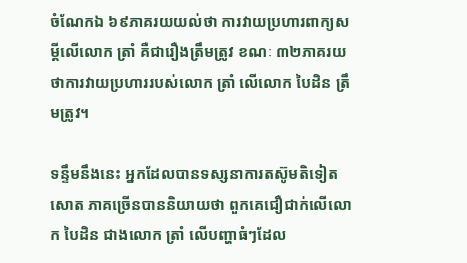ចំណែកឯ ៦៩ភាគរយយល់ថា ការវាយប្រហារពាក្យសម្ដីលើលោក ត្រាំ គឺជារឿងត្រឹមត្រូវ ខណៈ ៣២ភាគរយថាការវាយប្រហាររបស់លោក ត្រាំ លើលោក បៃដិន ត្រឹមត្រូវ។

ទន្ទឹមនឹងនេះ អ្នកដែលបានទស្សនាការតស៊ូមតិទៀតសោត ភាគច្រើនបាននិយាយថា ពួកគេជឿជាក់លើលោក បៃដិន ជាងលោក ត្រាំ លើបញ្ហាធំៗដែល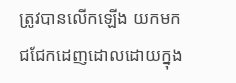ត្រូវបានលើកឡើង យកមកជជែកដេញដោលដោយក្នុង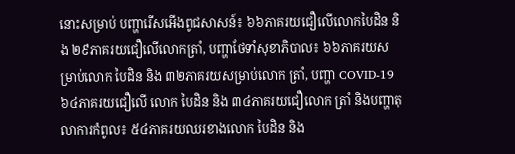នោះសម្រាប់ បញ្ហារើសអើងពូជសាសន៍៖ ៦៦ភាគរយជឿលើលោកបៃដិន និង ២៩ភាគរយជឿលើលោកត្រាំ, បញ្ហាថែទាំសុខាភិបាល៖ ៦៦ភាគរយសម្រាប់លោក បៃដិន និង ៣២ភាគរយសម្រាប់លោក ត្រាំ, បញ្ហា COVID-19 ៦៤ភាគរយជឿលើ លោក បៃដិន និង ៣៤ភាគរយជឿលោក ត្រាំ និងបញ្ហាតុលាការកំពូល៖ ៥៤ភាគរយឈរខាងលោក បៃដិន និង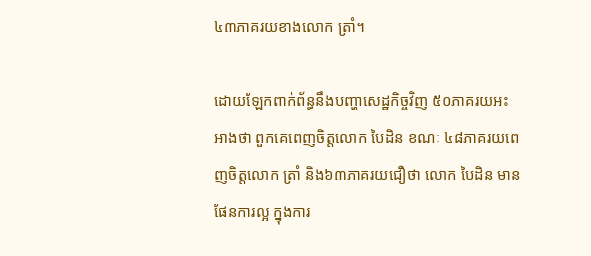៤៣ភាគរយខាងលោក ត្រាំ។

ដោយឡែកពាក់ព័ន្ធនឹងបញ្ហាសេដ្ឋកិច្ចវិញ ៥០ភាគរយអះអាងថា ពួកគេពេញចិត្តលោក បៃដិន ខណៈ ៤៨ភាគរយពេញចិត្តលោក ត្រាំ និង៦៣ភាគរយជឿថា លោក បៃដិន មានផែនការល្អ ក្នុងការ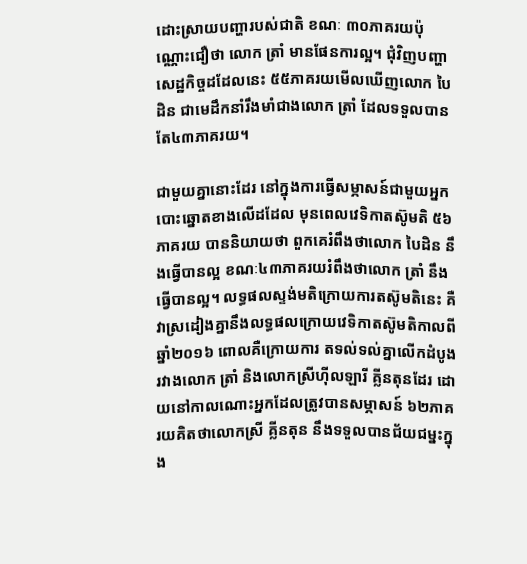ដោះស្រាយបញ្ហារបស់ជាតិ ខណៈ ៣០ភាគរយប៉ុណ្ណោះជឿថា លោក ត្រាំ មានផែនការល្អ។ ជុំវិញបញ្ហាសេដ្ឋកិច្ចដដែលនេះ ៥៥ភាគរយមើលឃើញលោក បៃដិន ជាមេដឹកនាំរឹងមាំជាងលោក ត្រាំ ដែលទទួលបានតែ៤៣ភាគរយ។

ជាមួយគ្នានោះដែរ នៅក្នុងការធ្វើសម្ភាសន៍ជាមួយអ្នកបោះឆ្នោតខាងលើដដែល មុនពេលវេទិកាតស៊ូមតិ ៥៦ភាគរយ បាននិយាយថា ពួកគេរំពឹងថាលោក បៃដិន នឹងធ្វើបានល្អ ខណៈ៤៣ភាគរយរំពឹងថាលោក ត្រាំ នឹងធ្វើបានល្អ។ លទ្ធផលស្ទង់មតិក្រោយការតស៊ូមតិនេះ គឺវាស្រដៀងគ្នានឹងលទ្ធផលក្រោយវេទិកាតស៊ូមតិកាលពីឆ្នាំ២០១៦ ពោលគឺក្រោយការ តទល់ទល់គ្នាលើកដំបូងរវាងលោក ត្រាំ និងលោកស្រីហ៊ីលឡារី គ្លីនតុនដែរ ដោយនៅកាលណោះអ្នកដែលត្រូវបានសម្ភាសន៍ ៦២ភាគរយគិតថាលោកស្រី គ្លីនតុន នឹងទទួលបានជ័យជម្នះក្នុង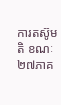ការតស៊ូមតិ ខណៈ២៧ភាគ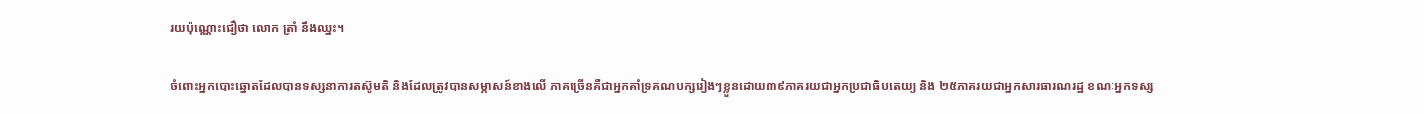រយប៉ុណ្ណោះជឿថា លោក ត្រាំ នឹងឈ្នះ។

ចំពោះអ្នកបោះឆ្នោតដែលបានទស្សនាការតស៊ូមតិ និងដែលត្រូវបានសម្ភាសន៍ខាងលើ ភាគច្រើនគឺជាអ្នកគាំទ្រគណបក្សរៀងៗខ្លួនដោយ៣៩ភាគរយជាអ្នកប្រជាធិបតេយ្យ និង ២៥ភាគរយជាអ្នកសារធារណរដ្ឋ ខណៈអ្នកទស្ស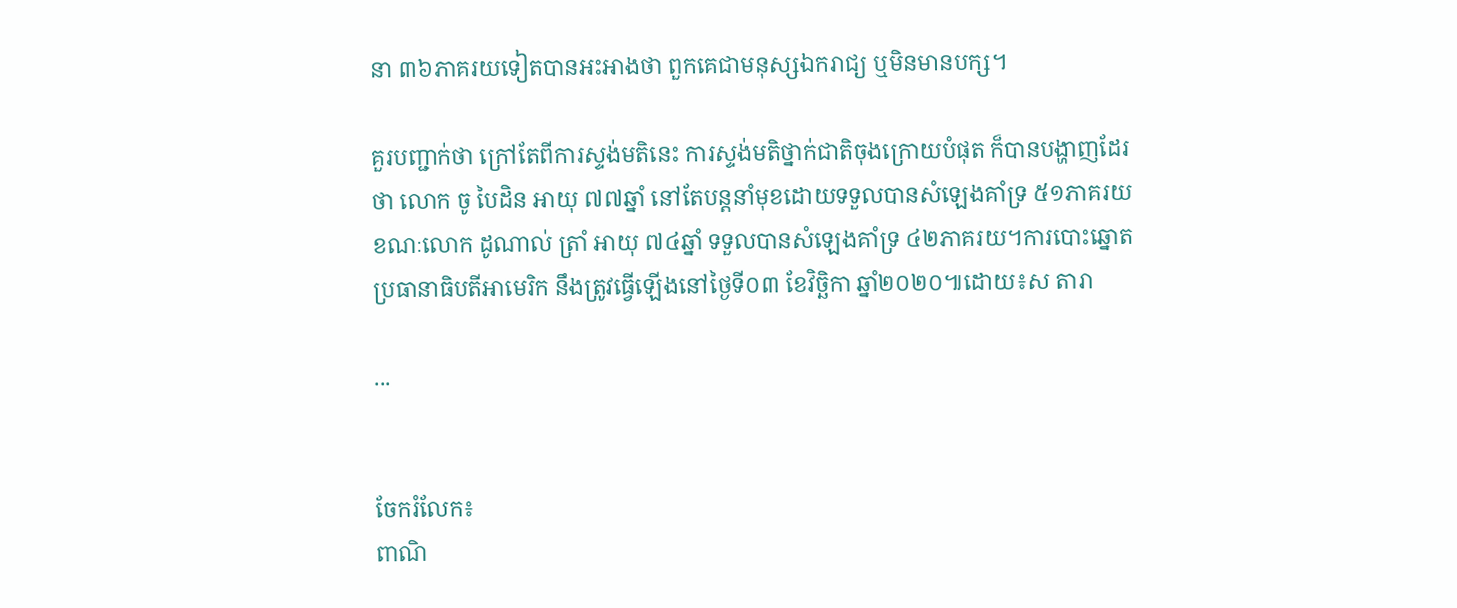នា ៣៦ភាគរយទៀតបានអះអាងថា ពួកគេជាមនុស្សឯករាជ្យ ឬមិនមានបក្ស។

គួរបញ្ជាក់ថា ក្រៅតែពីការស្ទង់មតិនេះ ការស្ទង់មតិថ្នាក់ជាតិចុងក្រោយបំផុត ក៏បានបង្ហាញដែរថា លោក ចូ បៃដិន អាយុ ៧៧ឆ្នាំ នៅតែបន្តនាំមុខដោយទទួលបានសំឡេងគាំទ្រ ៥១ភាគរយ ខណៈលោក ដូណាល់ ត្រាំ អាយុ ៧៤ឆ្នាំ ទទួលបានសំឡេងគាំទ្រ ៤២ភាគរយ។ការបោះឆ្នោតប្រធានាធិបតីអាមេរិក នឹងត្រូវធ្វើឡើងនៅថ្ងៃទី០៣ ខែវិច្ឆិកា ឆ្នាំ២០២០៕ដោយ៖ស តារា

...


ចែករំលែក៖
ពាណិ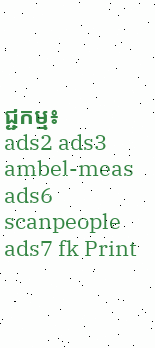ជ្ជកម្ម៖
ads2 ads3 ambel-meas ads6 scanpeople ads7 fk Print